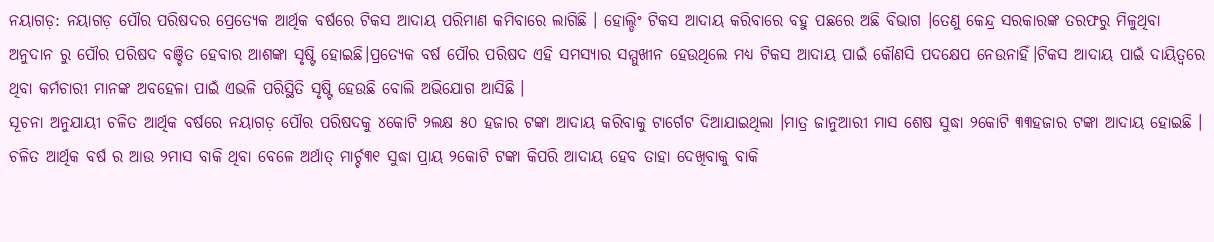ନୟାଗଡ଼: ନୟାଗଡ଼ ପୌର ପରିଷଦର ପ୍ରେତ୍ୟେକ ଆର୍ଥିକ ବର୍ଷରେ ଟିକସ ଆଦାୟ ପରିମାଣ କମିବାରେ ଲାଗିଛି । ହୋଲ୍ଡିଂ ଟିକସ ଆଦାୟ କରିବାରେ ବହୁ ପଛରେ ଅଛି ବିଭାଗ ।ତେଣୁ କେନ୍ଦ୍ର ସରକାରଙ୍କ ତରଫରୁ ମିଳୁଥିବା ଅନୁଦାନ ରୁ ପୌର ପରିଷଦ ବଞ୍ଚିତ ହେବାର ଆଶଙ୍କା ସୃଷ୍ଟି ହୋଇଛି।ପ୍ରତ୍ୟେକ ବର୍ଷ ପୌର ପରିଷଦ ଏହି ସମସ୍ୟାର ସମ୍ମୁଖୀନ ହେଉଥିଲେ ମଧ୍ୟ ଟିକସ ଆଦାୟ ପାଇଁ କୌଣସି ପଦକ୍ଷେପ ନେଉନାହିଁ।ଟିକସ ଆଦାୟ ପାଇଁ ଦାୟିତ୍ୱରେ ଥିବା କର୍ମଚାରୀ ମାନଙ୍କ ଅବହେଳା ପାଇଁ ଏଭଳି ପରିସ୍ଥିତି ସୃଷ୍ଟି ହେଉଛି ବୋଲି ଅଭିଯୋଗ ଆସିଛି ।
ସୂଚନା ଅନୁଯାୟୀ ଚଳିତ ଆର୍ଥିକ ବର୍ଷରେ ନୟାଗଡ଼ ପୌର ପରିଷଦକୁ ୪କୋଟି ୨ଲକ୍ଷ ୫୦ ହଜାର ଟଙ୍କା ଆଦାୟ କରିବାକୁ ଟାର୍ଗେଟ ଦିଆଯାଇଥିଲା ।ମାତ୍ର ଜାନୁଆରୀ ମାସ ଶେଷ ସୁଦ୍ଧା ୨କୋଟି ୩୩ହଜାର ଟଙ୍କା ଆଦାୟ ହୋଇଛି । ଚଳିତ ଆର୍ଥିକ ବର୍ଷ ର ଆଉ ୨ମାସ ବାକି ଥିବା ବେଳେ ଅର୍ଥାତ୍ ମାର୍ଚ୍ଚ୩୧ ସୁଦ୍ଧା ପ୍ରାୟ ୨କୋଟି ଟଙ୍କା କିପରି ଆଦାୟ ହେବ ତାହା ଦେଖିବାକୁ ବାକି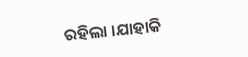ରହିଲା ।ଯାହାକି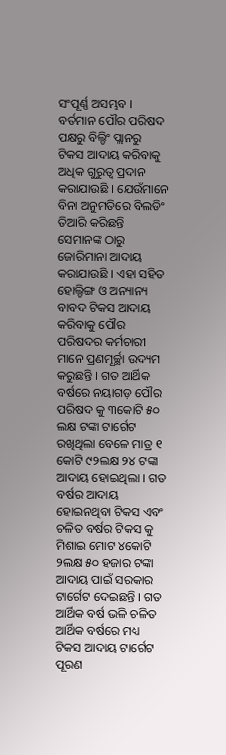ସଂପୂର୍ଣ୍ଣ ଅସମ୍ଭବ । ବର୍ତମାନ ପୌର ପରିଷଦ ପକ୍ଷରୁ ବିଲ୍ଡିଂ ପ୍ଲାନରୁ ଟିକସ ଆଦାୟ କରିବାକୁ ଅଧିକ ଗୁରୁତ୍ଵ ପ୍ରଦାନ କରାଯାଉଛି । ଯେଉଁମାନେ ବିନା ଅନୁମତିରେ ବିଲଡିଂ ତିଆରି କରିଛନ୍ତି ସେମାନଙ୍କ ଠାରୁ ଜୋରିମାନା ଆଦାୟ କରାଯାଉଛି । ଏହା ସହିତ ହୋଲ୍ଡିଙ୍ଗ ଓ ଅନ୍ୟାନ୍ୟ ବାବଦ ଟିକସ ଆଦାୟ କରିବାକୁ ପୌର ପରିଷଦର କର୍ମଚାରୀ ମାନେ ପ୍ରଣମୂର୍ଚ୍ଛା ଉଦ୍ୟମ କରୁଛନ୍ତି । ଗତ ଆର୍ଥିକ ବର୍ଷରେ ନୟାଗଡ଼ ପୌର ପରିଷଦ କୁ ୩କୋଟି ୫୦ ଲକ୍ଷ ଟଙ୍କା ଟାର୍ଗେଟ ରଖିଥିଲା ବେଳେ ମାତ୍ର ୧ କୋଟି ୯୨ଲକ୍ଷ ୨୪ ଟଙ୍କା ଆଦାୟ ହୋଇଥିଲା । ଗତ ବର୍ଷର ଆଦାୟ ହୋଇନଥିବା ଟିକସ ଏବଂ ଚଳିତ ବର୍ଷର ଟିକସ କୁ ମିଶାଇ ମୋଟ ୪କୋଟି ୨ଲକ୍ଷ ୫୦ ହଜାର ଟଙ୍କା ଆଦାୟ ପାଇଁ ସରକାର ଟାର୍ଗେଟ ଦେଇଛନ୍ତି । ଗତ ଆର୍ଥିକ ବର୍ଷ ଭଳି ଚଳିତ ଆର୍ଥିକ ବର୍ଷରେ ମଧ୍ୟ ଟିକସ ଆଦାୟ ଟାର୍ଗେଟ ପୂରଣ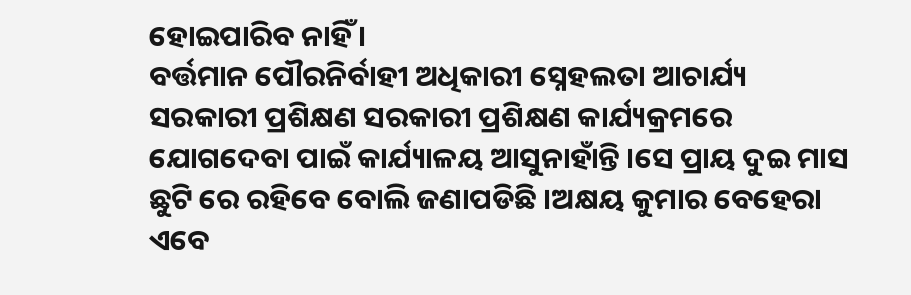ହୋଇପାରିବ ନାହିଁ ।
ବର୍ତ୍ତମାନ ପୌରନିର୍ବାହୀ ଅଧିକାରୀ ସ୍ନେହଲତା ଆଚାର୍ଯ୍ୟ ସରକାରୀ ପ୍ରଶିକ୍ଷଣ ସରକାରୀ ପ୍ରଶିକ୍ଷଣ କାର୍ଯ୍ୟକ୍ରମରେ ଯୋଗଦେବା ପାଇଁ କାର୍ଯ୍ୟାଳୟ ଆସୁନାହାଁନ୍ତି ।ସେ ପ୍ରାୟ ଦୁଇ ମାସ ଛୁଟି ରେ ରହିବେ ବୋଲି ଜଣାପଡିଛି ।ଅକ୍ଷୟ କୁମାର ବେହେରା ଏବେ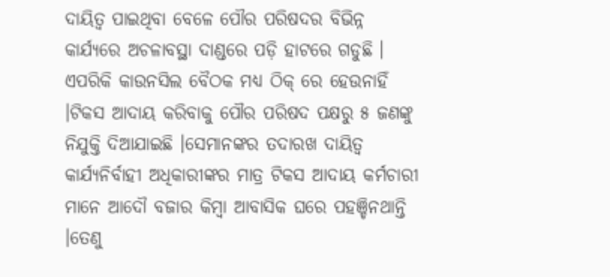ଦାୟିତ୍ବ ପାଇଥିବା ବେଳେ ପୌର ପରିଷଦର ବିଭିନ୍ନ କାର୍ଯ୍ୟରେ ଅଚଳାବସ୍ଥା ଦାଣ୍ଡରେ ପଡ଼ି ହାଟରେ ଗଡୁଛି । ଏପରିକି କାଉନସିଲ ବୈଠକ ମଧ୍ୟ ଠିକ୍ ରେ ହେଉନାହିଁ ।ଟିକସ ଆଦାୟ କରିବାକୁ ପୌର ପରିଷଦ ପକ୍ଷରୁ ୫ ଜଣଙ୍କୁ ନିଯୁକ୍ତି ଦିଆଯାଇଛି ।ସେମାନଙ୍କର ତଦାରଖ ଦାୟିତ୍ବ କାର୍ଯ୍ୟନିର୍ବାହୀ ଅଧିକାରୀଙ୍କର ମାତ୍ର ଟିକସ ଆଦାୟ କର୍ମଚାରୀ ମାନେ ଆଦୌ ବଜାର କିମ୍ବା ଆବାସିକ ଘରେ ପହଞ୍ଚିନଥାନ୍ତି ।ତେଣୁ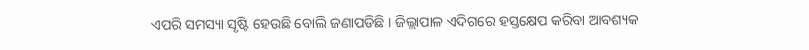ଏପରି ସମସ୍ୟା ସୃଷ୍ଟି ହେଉଛି ବୋଲି ଜଣାପଡିଛି । ଜିଲ୍ଲାପାଳ ଏଦିଗରେ ହସ୍ତକ୍ଷେପ କରିବା ଆବଶ୍ୟକ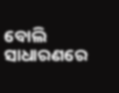ବୋଲି ସାଧାରଣରେ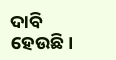ଦାବି ହେଉଛି।